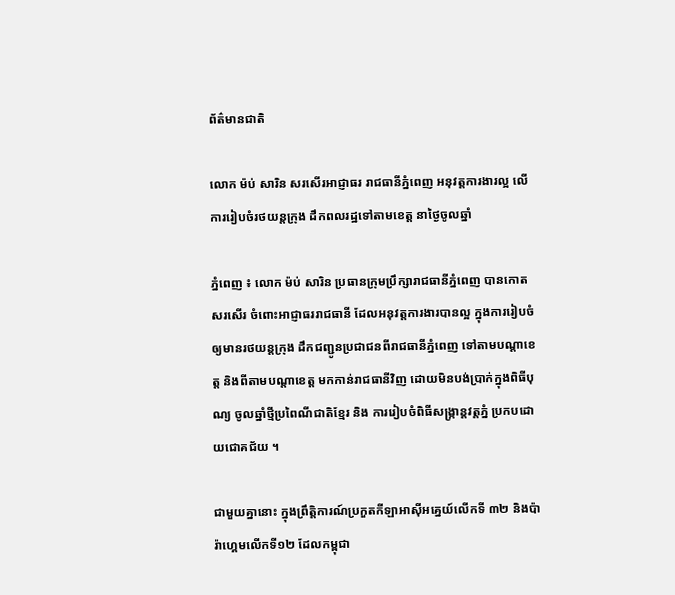ព័ត៌មានជាតិ

លោក ម៉ប់ សារិន សរសើរអាជ្ញាធរ រាជធានីភ្នំពេញ អនុវត្តការងារល្អ លើការរៀបចំរថយន្តក្រុង ដឹកពលរដ្ឋទៅតាមខេត្ត នាថ្ងៃចូលឆ្នាំ

ភ្នំពេញ ៖ លោក ម៉ប់ សារិន ប្រធានក្រុមប្រឹក្សារាជធានីភ្នំពេញ បានកោតសរសើរ ចំពោះអាជ្ញាធររាជធានី ដែលអនុវត្តការងារបានល្អ ក្នុងការរៀបចំ ឲ្យមានរថយន្តក្រុង ដឹកជញ្ជូនប្រជាជនពីរាជធានីភ្នំពេញ ទៅតាមបណ្តាខេត្ត និងពីតាមបណ្តាខេត្ត មកកាន់រាជធានីវិញ ដោយមិនបង់ប្រាក់ក្នុងពិធីបុណ្យ ចូលឆ្នាំថ្មីប្រពៃណីជាតិខ្មែរ និង ការរៀបចំពិធីសង្ក្រាន្តវត្តភ្នំ ប្រកបដោយជោគជ័យ ។

ជាមួយគ្នានោះ ក្នុងព្រឹត្តិការណ៍ប្រកួតកីឡាអាស៊ីអគ្នេយ៍លើកទី ៣២ និងប៉ារ៉ាហ្គេមលើកទី១២ ដែលកម្ពុជា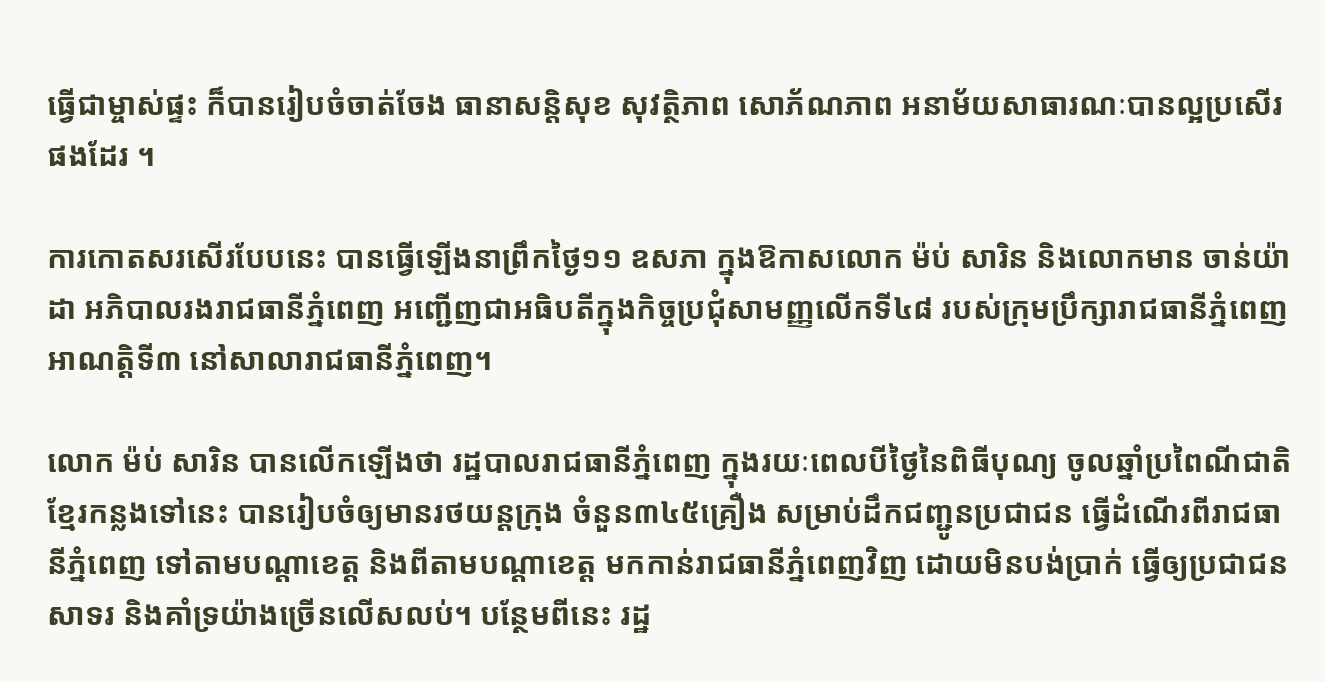ធ្វើជាម្ចាស់ផ្ទះ ក៏បានរៀបចំចាត់ចែង ធានាសន្តិសុខ សុវត្ថិភាព សោភ័ណភាព អនាម័យសាធារណៈបានល្អប្រសើរផងដែរ ។

ការកោតសរសើរបែបនេះ បានធ្វើឡើងនាព្រឹកថ្ងៃ១១ ឧសភា ក្នុងឱកាសលោក ម៉ប់ សារិន និងលោកមាន ចាន់យ៉ាដា អភិបាលរងរាជធានីភ្នំពេញ អញ្ជើញជាអធិបតីក្នុងកិច្ចប្រជុំសាមញ្ញលើកទី៤៨ របស់ក្រុមប្រឹក្សារាជធានីភ្នំពេញ អាណត្តិទី៣ នៅសាលារាជធានីភ្នំពេញ។

លោក ម៉ប់ សារិន បានលើកឡើងថា រដ្ឋបាលរាជធានីភ្នំពេញ ក្នុងរយៈពេលបីថ្ងៃនៃពិធីបុណ្យ ចូលឆ្នាំប្រពៃណីជាតិខ្មែរកន្លងទៅនេះ បានរៀបចំឲ្យមានរថយន្តក្រុង ចំនួន៣៤៥គ្រឿង សម្រាប់ដឹកជញ្ជូនប្រជាជន ធ្វើដំណើរពីរាជធានីភ្នំពេញ ទៅតាមបណ្តាខេត្ត និងពីតាមបណ្តាខេត្ត មកកាន់រាជធានីភ្នំពេញវិញ ដោយមិនបង់ប្រាក់ ធ្វើឲ្យប្រជាជនសាទរ និងគាំទ្រយ៉ាងច្រើនលើសលប់។ បន្ថែមពីនេះ រដ្ឋ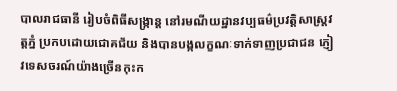បាលរាជធានី រៀបចំពិធីសង្ក្រាន្ត នៅរមណីយដ្ឋានវប្បធម៌ប្រវត្តិសាស្ត្រវត្តភ្នំ ប្រកបដោយជោគជ័យ និងបានបង្កលក្ខណៈទាក់ទាញប្រជាជន ភ្ញៀវទេសចរណ៍យ៉ាងច្រើនកុះក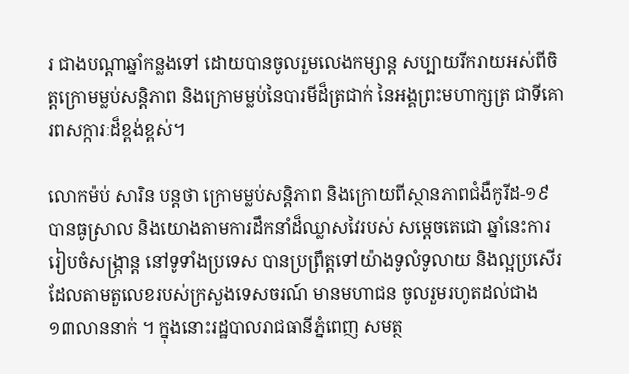រ ជាងបណ្តាឆ្នាំកន្លងទៅ ដោយបានចូលរួមលេងកម្សាន្ត សប្បាយរីករាយអស់ពីចិត្តក្រោមម្លប់សន្តិភាព និងក្រោមម្លប់នៃបារមីដ៏ត្រជាក់ នៃអង្គព្រះមហាក្សត្រ ជាទីគោរពសក្ការៈដ៏ខ្ពង់ខ្ពស់។

លោកម៉ប់ សារិន បន្តថា ក្រោមម្លប់សន្តិភាព និងក្រោយពីស្ថានភាពជំងឺកូរីដ-១៩ បានធូស្រាល និងយោងតាមការដឹកនាំដ៏ឈ្លាសវៃរបស់ សម្ដេចតេជោ ឆ្នាំនេះការរៀបចំសង្ក្រាន្ត នៅទូទាំងប្រទេស បានប្រព្រឹត្តទៅយ៉ាងទូលំទូលាយ និងល្អប្រសើរ ដែលតាមតួលេខរបស់ក្រសួងទេសចរណ៍ មានមហាជន ចូលរួមរហូតដល់ជាង ១៣លាននាក់ ។ ក្នុងនោះរដ្ឋបាលរាជធានីភ្នំពេញ សមត្ថ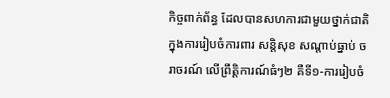កិច្ចពាក់ព័ន្ធ ដែលបានសហការជាមួយថ្នាក់ជាតិ ក្នុងការរៀបចំការពារ សន្តិសុខ សណ្តាប់ធ្នាប់ ចរាចរណ៍ លើព្រឹត្តិការណ៍ធំៗ២ គឺទី១-ការរៀបចំ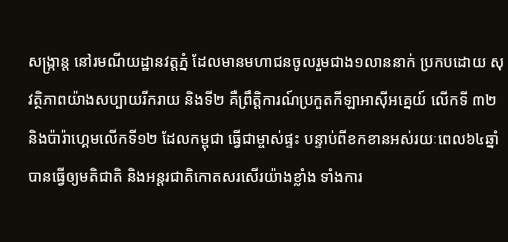សង្ក្រាន្ត នៅរមណីយដ្ឋានវត្តភ្នំ ដែលមានមហាជនចូលរួមជាង១លាននាក់ ប្រកបដោយ សុវត្ថិភាពយ៉ាងសប្បាយរីករាយ និងទី២ គឺព្រឹត្តិការណ៍ប្រកួតកីឡាអាស៊ីអគ្នេយ៍ លើកទី ៣២ និងប៉ារ៉ាហ្គេមលើកទី១២ ដែលកម្ពុជា ធ្វើជាម្ចាស់ផ្ទះ បន្ទាប់ពីខកខានអស់រយៈពេល៦៤ឆ្នាំ បានធ្វើឲ្យមតិជាតិ និងអន្តរជាតិកោតសរសើរយ៉ាងខ្លាំង ទាំងការ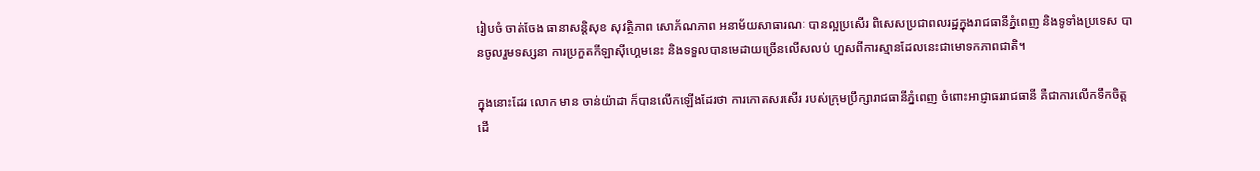រៀបចំ ចាត់ចែង ធានាសន្តិសុខ សុវត្ថិភាព សោភ័ណភាព អនាម័យសាធារណៈ បានល្អប្រសើរ ពិសេសប្រជាពលរដ្ឋក្នុងរាជធានីភ្នំពេញ និងទូទាំងប្រទេស បានចូលរួមទស្សនា ការប្រកួតកីឡាស៊ីហ្គេមនេះ និងទទួលបានមេដាយច្រើនលើសលប់ ហួសពីការស្មានដែលនេះជាមោទកភាពជាតិ។

ក្នុងនោះដែរ លោក មាន ចាន់យ៉ាដា ក៏បានលើកឡើងដែរថា ការកោតសរសើរ របស់ក្រុមប្រឹក្សារាជធានីភ្នំពេញ ចំពោះអាជ្ញាធររាជធានី គឺជាការលើកទឹកចិត្ត ដើ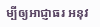ម្បីឲ្យអាជ្ញាធរ អនុវ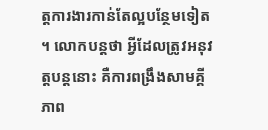ត្តការងារកាន់តែល្អបន្ថែមទៀត ។ លោកបន្តថា អ្វីដែលត្រូវអនុវត្តបន្តនោះ គឺការពង្រឹងសាមគ្គីភាព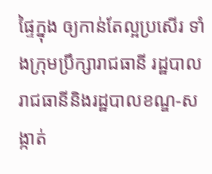ផ្ទៃក្នុង ឲ្យកាន់តែល្អប្រសើរ ទាំងក្រុមប្រឹក្សារាជធានី រដ្ឋបាលរាជធានីនិងរដ្ឋបាលខណ្ឌ-សង្កាត់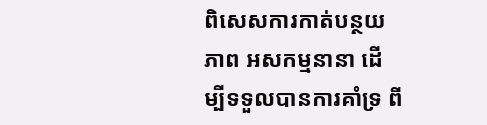ពិសេសការកាត់បន្ថយភាព អសកម្មនានា ដើម្បីទទួលបានការគាំទ្រ ពី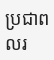ប្រជាពលរ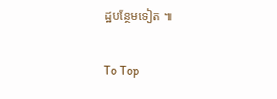ដ្ឋបន្ថែមទៀត ៕

To Top